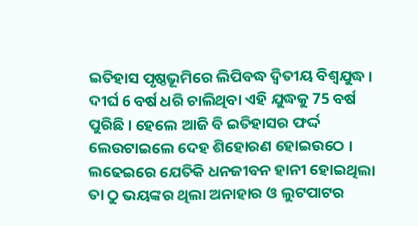ଇତିହାସ ପୃଷ୍ଠଭୂମିରେ ଲିପିବଦ୍ଧ ଦ୍ବିତୀୟ ବିଶ୍ବଯୁଦ୍ଧ । ଦୀର୍ଘ 6 ବର୍ଷ ଧରି ଚାଲିଥିବା ଏହି ଯୁଦ୍ଧକୁ 75 ବର୍ଷ ପୁରିଛି । ହେଲେ ଆଜି ବି ଇତିହାସର ଫର୍ଦ୍ଦ ଲେଉଟାଇଲେ ଦେହ ଶିହୋରଣ ହୋଇଉଠେ । ଲଢେଇରେ ଯେତିକି ଧନଜୀବନ ହାନୀ ହୋଇଥିଲା ତା ଠୁ ଭୟଙ୍କର ଥିଲା ଅନାହାର ଓ ଲୁଟପାଟର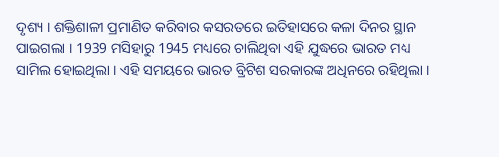ଦୃଶ୍ୟ । ଶକ୍ତିଶାଳୀ ପ୍ରମାଣିତ କରିବାର କସରତରେ ଇତିହାସରେ କଳା ଦିନର ସ୍ଥାନ ପାଇଗଲା । 1939 ମସିହାରୁ 1945 ମଧ୍ୟରେ ଚାଲିଥିବା ଏହି ଯୁଦ୍ଧରେ ଭାରତ ମଧ୍ୟ ସାମିଲ ହୋଇଥିଲା । ଏହି ସମୟରେ ଭାରତ ବ୍ରିଟିଶ ସରକାରଙ୍କ ଅଧିନରେ ରହିଥିଲା ।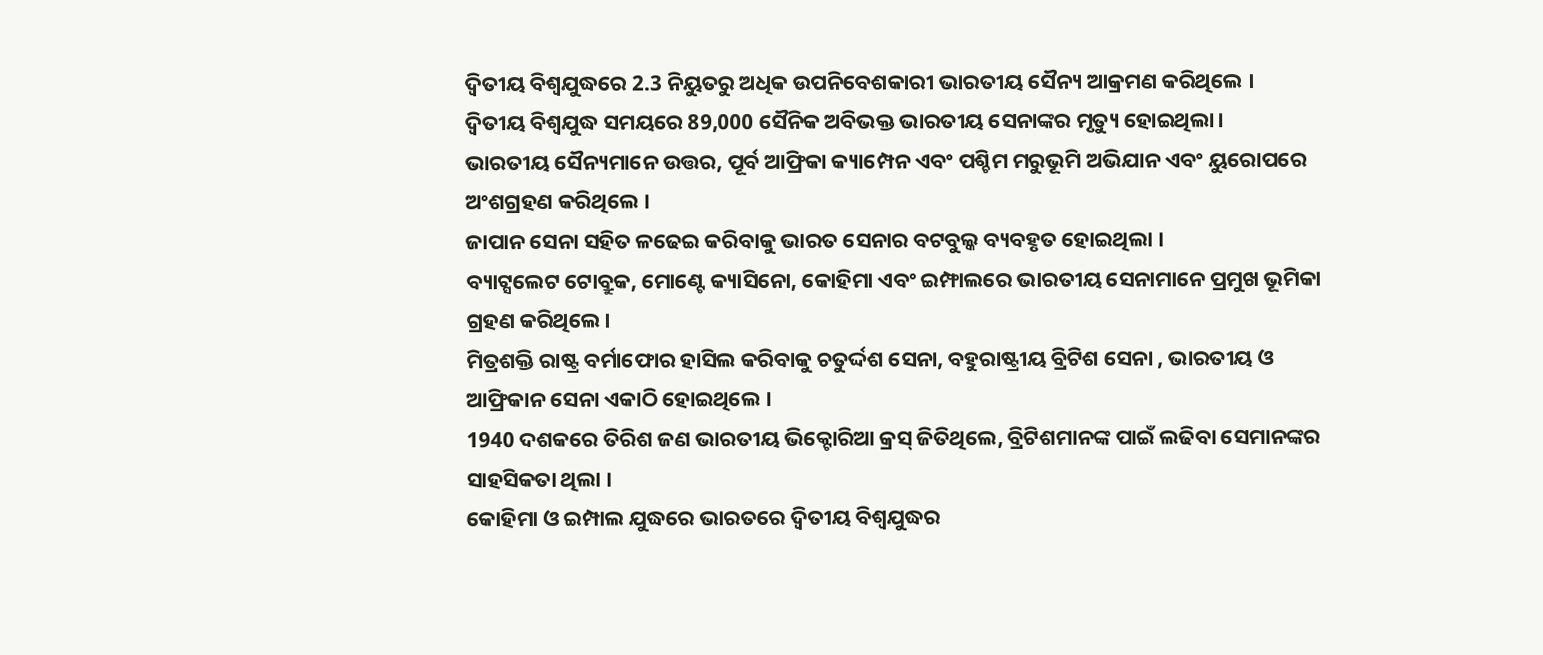ଦ୍ୱିତୀୟ ବିଶ୍ୱଯୁଦ୍ଧରେ 2.3 ନିୟୁତରୁ ଅଧିକ ଉପନିବେଶକାରୀ ଭାରତୀୟ ସୈନ୍ୟ ଆକ୍ରମଣ କରିଥିଲେ ।
ଦ୍ୱିତୀୟ ବିଶ୍ୱଯୁଦ୍ଧ ସମୟରେ 89,000 ସୈନିକ ଅବିଭକ୍ତ ଭାରତୀୟ ସେନାଙ୍କର ମୃତ୍ୟୁ ହୋଇଥିଲା।
ଭାରତୀୟ ସୈନ୍ୟମାନେ ଉତ୍ତର, ପୂର୍ବ ଆଫ୍ରିକା କ୍ୟାମ୍ପେନ ଏବଂ ପଶ୍ଚିମ ମରୁଭୂମି ଅଭିଯାନ ଏବଂ ୟୁରୋପରେ ଅଂଶଗ୍ରହଣ କରିଥିଲେ ।
ଜାପାନ ସେନା ସହିତ ଳଢେଇ କରିବାକୁ ଭାରତ ସେନାର ବଟବୁଲ୍କ ବ୍ୟବହୃତ ହୋଇଥିଲା ।
ବ୍ୟାଟ୍ସଲେଟ ଟୋବ୍ରୁକ, ମୋଣ୍ଟେ କ୍ୟାସିନୋ, କୋହିମା ଏବଂ ଇମ୍ଫାଲରେ ଭାରତୀୟ ସେନାମାନେ ପ୍ରମୁଖ ଭୂମିକା ଗ୍ରହଣ କରିଥିଲେ।
ମିତ୍ରଶକ୍ତି ରାଷ୍ଟ୍ର ବର୍ମାଫୋର ହାସିଲ କରିବାକୁ ଚତୁର୍ଦ୍ଦଶ ସେନା, ବହୁରାଷ୍ଟ୍ରୀୟ ବ୍ରିଟିଶ ସେନା , ଭାରତୀୟ ଓ ଆଫ୍ରିକାନ ସେନା ଏକାଠି ହୋଇଥିଲେ ।
1940 ଦଶକରେ ତିରିଶ ଜଣ ଭାରତୀୟ ଭିକ୍ଟୋରିଆ କ୍ରସ୍ ଜିତିଥିଲେ, ବ୍ରିଟିଶମାନଙ୍କ ପାଇଁ ଲଢିବା ସେମାନଙ୍କର ସାହସିକତା ଥିଲା ।
କୋହିମା ଓ ଇମ୍ପାଲ ଯୁଦ୍ଧରେ ଭାରତରେ ଦ୍ୱିତୀୟ ବିଶ୍ୱଯୁଦ୍ଧର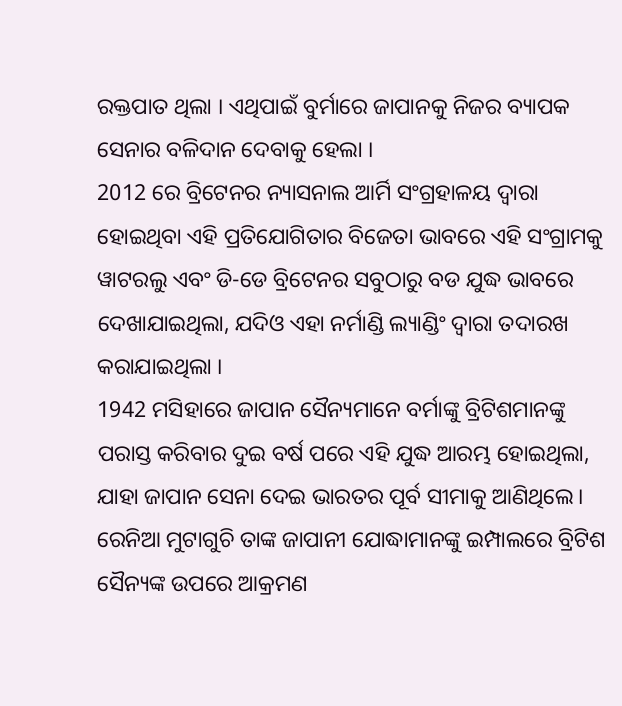ରକ୍ତପାତ ଥିଲା । ଏଥିପାଇଁ ବୁର୍ମାରେ ଜାପାନକୁ ନିଜର ବ୍ୟାପକ ସେନାର ବଳିଦାନ ଦେବାକୁ ହେଲା ।
2012 ରେ ବ୍ରିଟେନର ନ୍ୟାସନାଲ ଆର୍ମି ସଂଗ୍ରହାଳୟ ଦ୍ୱାରା ହୋଇଥିବା ଏହି ପ୍ରତିଯୋଗିତାର ବିଜେତା ଭାବରେ ଏହି ସଂଗ୍ରାମକୁ ୱାଟରଲୁ ଏବଂ ଡି-ଡେ ବ୍ରିଟେନର ସବୁଠାରୁ ବଡ ଯୁଦ୍ଧ ଭାବରେ ଦେଖାଯାଇଥିଲା, ଯଦିଓ ଏହା ନର୍ମାଣ୍ଡି ଲ୍ୟାଣ୍ଡିଂ ଦ୍ୱାରା ତଦାରଖ କରାଯାଇଥିଲା ।
1942 ମସିହାରେ ଜାପାନ ସୈନ୍ୟମାନେ ବର୍ମାଙ୍କୁ ବ୍ରିଟିଶମାନଙ୍କୁ ପରାସ୍ତ କରିବାର ଦୁଇ ବର୍ଷ ପରେ ଏହି ଯୁଦ୍ଧ ଆରମ୍ଭ ହୋଇଥିଲା, ଯାହା ଜାପାନ ସେନା ଦେଇ ଭାରତର ପୂର୍ବ ସୀମାକୁ ଆଣିଥିଲେ।
ରେନିଆ ମୁଟାଗୁଚି ତାଙ୍କ ଜାପାନୀ ଯୋଦ୍ଧାମାନଙ୍କୁ ଇମ୍ପାଲରେ ବ୍ରିଟିଶ ସୈନ୍ୟଙ୍କ ଉପରେ ଆକ୍ରମଣ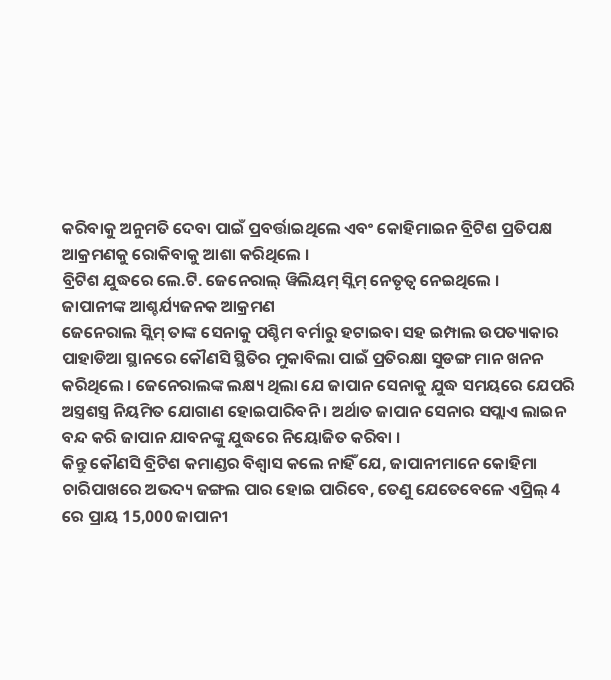କରିବାକୁ ଅନୁମତି ଦେବା ପାଇଁ ପ୍ରବର୍ତ୍ତାଇଥିଲେ ଏବଂ କୋହିମାଇନ ବ୍ରିଟିଶ ପ୍ରତିପକ୍ଷ ଆକ୍ରମଣକୁ ରୋକିବାକୁ ଆଶା କରିଥିଲେ ।
ବ୍ରିଟିଶ ଯୁଦ୍ଧରେ ଲେ.ଟି. ଜେନେରାଲ୍ ୱିଲିୟମ୍ ସ୍ଲିମ୍ ନେତୃତ୍ବ ନେଇଥିଲେ ।
ଜାପାନୀଙ୍କ ଆଶ୍ଚର୍ଯ୍ୟଜନକ ଆକ୍ରମଣ
ଜେନେରାଲ ସ୍ଲିମ୍ ତାଙ୍କ ସେନାକୁ ପଶ୍ଚିମ ବର୍ମାରୁ ହଟାଇବା ସହ ଇମ୍ପାଲ ଉପତ୍ୟାକାର ପାହାଡିଆ ସ୍ଥାନରେ କୌଣସି ସ୍ଥିତିର ମୁକାବିଲା ପାଇଁ ପ୍ରତିରକ୍ଷା ସୁଡଙ୍ଗ ମାନ ଖନନ କରିଥିଲେ । ଜେନେରାଲଙ୍କ ଲକ୍ଷ୍ୟ ଥିଲା ଯେ ଜାପାନ ସେନାକୁ ଯୁଦ୍ଧ ସମୟରେ ଯେପରି ଅସ୍ତ୍ରଶସ୍ତ୍ର ନିୟମିତ ଯୋଗାଣ ହୋଇପାରିବନି । ଅର୍ଥାତ ଜାପାନ ସେନାର ସପ୍ଲାଏ ଲାଇନ ବନ୍ଦ କରି ଜାପାନ ଯାବନଙ୍କୁ ଯୁଦ୍ଧରେ ନିୟୋଜିତ କରିବା ।
କିନ୍ତୁ କୌଣସି ବ୍ରିଟିଶ କମାଣ୍ଡର ବିଶ୍ବାସ କଲେ ନାହିଁ ଯେ, ଜାପାନୀମାନେ କୋହିମା ଚାରିପାଖରେ ଅଭଦ୍ୟ ଜଙ୍ଗଲ ପାର ହୋଇ ପାରିବେ, ତେଣୁ ଯେତେବେଳେ ଏପ୍ରିଲ୍ 4 ରେ ପ୍ରାୟ 15,000 ଜାପାନୀ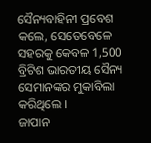ସୈନ୍ୟବାହିନୀ ପ୍ରବେଶ କଲେ, ସେତେବେଳେ ସହରକୁ କେବଳ 1,500 ବ୍ରିଟିଶ ଭାରତୀୟ ସୈନ୍ୟ ସେମାନଙ୍କର ମୁକାବିଲା କରିଥିଲେ ।
ଜାପାନ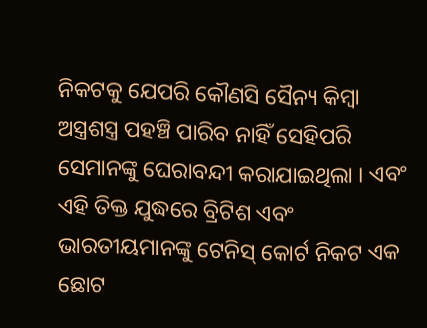ନିକଟକୁ ଯେପରି କୌଣସି ସୈନ୍ୟ କିମ୍ବା ଅସ୍ତ୍ରଶସ୍ତ୍ର ପହଞ୍ଚି ପାରିବ ନାହିଁ ସେହିପରି ସେମାନଙ୍କୁ ଘେରାବନ୍ଦୀ କରାଯାଇଥିଲା । ଏବଂ ଏହି ତିକ୍ତ ଯୁଦ୍ଧରେ ବ୍ରିଟିଶ ଏବଂ ଭାରତୀୟମାନଙ୍କୁ ଟେନିସ୍ କୋର୍ଟ ନିକଟ ଏକ ଛୋଟ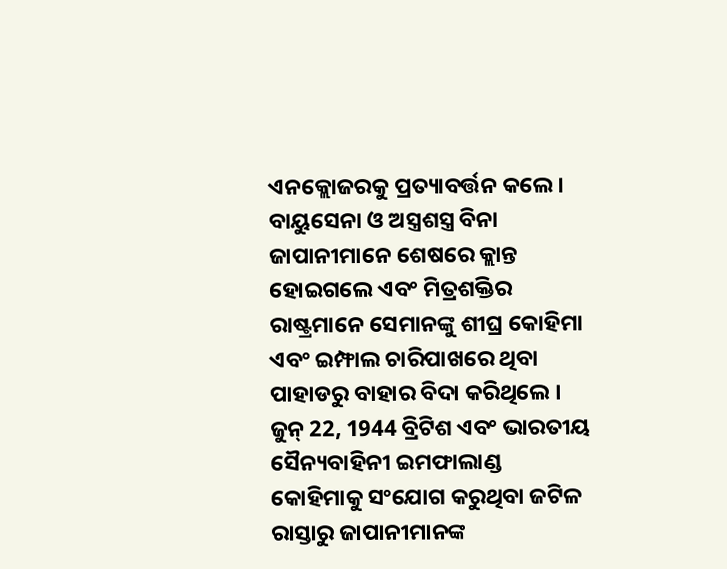ଏନକ୍ଲୋଜରକୁ ପ୍ରତ୍ୟାବର୍ତ୍ତନ କଲେ ।
ବାୟୁସେନା ଓ ଅସ୍ତ୍ରଶସ୍ତ୍ର ବିନା ଜାପାନୀମାନେ ଶେଷରେ କ୍ଲାନ୍ତ ହୋଇଗଲେ ଏବଂ ମିତ୍ରଶକ୍ତିର ରାଷ୍ଟ୍ରମାନେ ସେମାନଙ୍କୁ ଶୀଘ୍ର କୋହିମା ଏବଂ ଇମ୍ଫାଲ ଚାରିପାଖରେ ଥିବା ପାହାଡରୁ ବାହାର ବିଦା କରିଥିଲେ ।
ଜୁନ୍ 22, 1944 ବ୍ରିଟିଶ ଏବଂ ଭାରତୀୟ ସୈନ୍ୟବାହିନୀ ଇମଫାଲାଣ୍ଡ କୋହିମାକୁ ସଂଯୋଗ କରୁଥିବା ଜଟିଳ ରାସ୍ତାରୁ ଜାପାନୀମାନଙ୍କ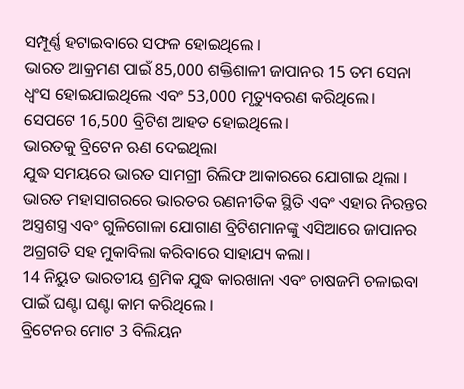ସମ୍ପୂର୍ଣ୍ଣ ହଟାଇବାରେ ସଫଳ ହୋଇଥିଲେ ।
ଭାରତ ଆକ୍ରମଣ ପାଇଁ 85,000 ଶକ୍ତିଶାଳୀ ଜାପାନର 15 ତମ ସେନା ଧ୍ୱଂସ ହୋଇଯାଇଥିଲେ ଏବଂ 53,000 ମୃତ୍ୟୁବରଣ କରିଥିଲେ। ସେପଟେ 16,500 ବ୍ରିଟିଶ ଆହତ ହୋଇଥିଲେ।
ଭାରତକୁ ବ୍ରିଟେନ ଋଣ ଦେଇଥିଲା
ଯୁଦ୍ଧ ସମୟରେ ଭାରତ ସାମଗ୍ରୀ ରିଲିଫ ଆକାରରେ ଯୋଗାଇ ଥିଲା । ଭାରତ ମହାସାଗରରେ ଭାରତର ରଣନୀତିକ ସ୍ଥିତି ଏବଂ ଏହାର ନିରନ୍ତର ଅସ୍ତ୍ରଶସ୍ତ୍ର ଏବଂ ଗୁଳିଗୋଳା ଯୋଗାଣ ବ୍ରିଟିଶମାନଙ୍କୁ ଏସିଆରେ ଜାପାନର ଅଗ୍ରଗତି ସହ ମୁକାବିଲା କରିବାରେ ସାହାଯ୍ୟ କଲା।
14 ନିୟୁତ ଭାରତୀୟ ଶ୍ରମିକ ଯୁଦ୍ଧ କାରଖାନା ଏବଂ ଚାଷଜମି ଚଳାଇବା ପାଇଁ ଘଣ୍ଟା ଘଣ୍ଟା କାମ କରିଥିଲେ ।
ବ୍ରିଟେନର ମୋଟ 3 ବିଲିୟନ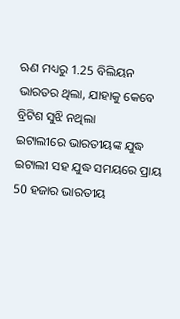ଋଣ ମଧ୍ୟରୁ 1.25 ବିଲିୟନ ଭାରତର ଥିଲା, ଯାହାକୁ କେବେ ବ୍ରିଟିଶ ସୁଝି ନଥିଲା
ଇଟାଲୀରେ ଭାରତୀୟଙ୍କ ଯୁଦ୍ଧ
ଇଟାଲୀ ସହ ଯୁଦ୍ଧ ସମୟରେ ପ୍ରାୟ 50 ହଜାର ଭାରତୀୟ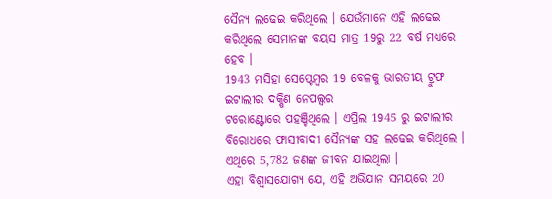ସୈନ୍ୟ ଲଢେଇ କରିଥିଲେ । ଯେଉଁମାନେ ଏହି ଲଢେଇ କରିଥିଲେ ସେମାନଙ୍କ ବୟସ ମାତ୍ର 19ରୁ 22 ବର୍ଷ ମଧ୍ୟରେ ହେବ ।
1943 ମସିହା ସେପ୍ଟେମ୍ବର 19 ବେଳକୁ ଭାରତୀୟ ଟ୍ରୁଫ ଇଟାଲୀର ଦକ୍ଷିଣ ନେପଲ୍ସର
ଟରୋଣ୍ଟୋରେ ପହଞ୍ଚିଥିଲେ । ଏପ୍ରିଲ 1945 ରୁ ଇଟାଲୀର ବିରୋଧରେ ଫାସୀବାଦୀ ସୈନ୍ୟଙ୍କ ସହ ଲଢେଇ କରିଥିଲେ । ଏଥିରେ 5,782 ଜଣଙ୍କ ଜୀବନ ଯାଇଥିଲା ।
ଏହା ବିଶ୍ୱାସଯୋଗ୍ୟ ଯେ, ଏହି ଅଭିଯାନ ସମୟରେ 20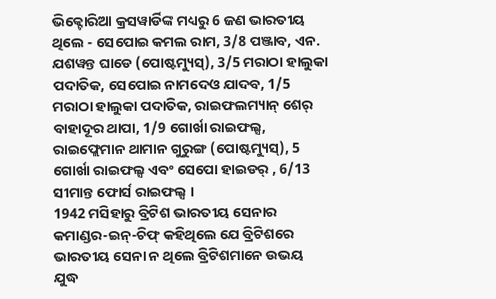ଭିକ୍ଟୋରିଆ କ୍ରସୱାର୍ଡିଙ୍କ ମଧ୍ୟରୁ 6 ଜଣ ଭାରତୀୟ ଥିଲେ - ସେପୋଇ କମଲ ରାମ, 3/8 ପଞ୍ଜାବ, ଏନ. ଯଶୱନ୍ତ ଘାଡେ (ପୋଷ୍ଟମ୍ୟୁସ୍), 3/5 ମରାଠା ହାଲୁକା ପଦାତିକ, ସେପୋଇ ନାମଦେଓ ଯାଦବ, 1/5 ମରାଠା ହାଲୁକା ପଦାତିକ, ରାଇଫଲମ୍ୟାନ୍ ଶେର୍ ବାହାଦୂର ଥାପା, 1/9 ଗୋର୍ଖା ରାଇଫଲ୍ସ, ରାଇଫ୍ଲେମାନ ଥାମାନ ଗୁରୁଙ୍ଗ (ପୋଷ୍ଟମ୍ୟୁସ୍), 5 ଗୋର୍ଖା ରାଇଫଲ୍ସ ଏବଂ ସେପୋ ହାଇଡର୍ , 6/13 ସୀମାନ୍ତ ଫୋର୍ସ ରାଇଫଲ୍ସ ।
1942 ମସିହାରୁ ବ୍ରିଟିଶ ଭାରତୀୟ ସେନାର କମାଣ୍ଡର-ଇନ୍-ଚିଫ୍ କହିଥିଲେ ଯେ ବ୍ରିଟିଶରେ ଭାରତୀୟ ସେନା ନ ଥିଲେ ବ୍ରିଟିଶମାନେ ଉଭୟ ଯୁଦ୍ଧ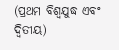(ପ୍ରଥମ ବିଶ୍ୱଯୁଦ୍ଧ ଏବଂ ଦ୍ୱିତୀୟ)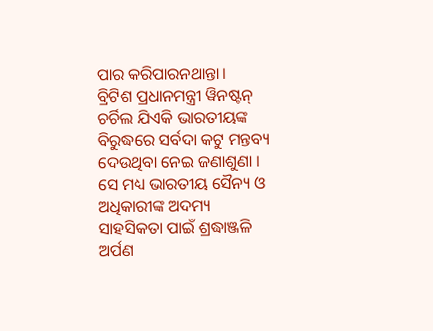ପାର କରିପାରନଥାନ୍ତା।
ବ୍ରିଟିଶ ପ୍ରଧାନମନ୍ତ୍ରୀ ୱିନଷ୍ଟନ୍ ଚର୍ଚିଲ ଯିଏକି ଭାରତୀୟଙ୍କ ବିରୁଦ୍ଧରେ ସର୍ବଦା କଟୁ ମନ୍ତବ୍ୟ ଦେଉଥିବା ନେଇ ଜଣାଶୁଣା । ସେ ମଧ୍ୟ ଭାରତୀୟ ସୈନ୍ୟ ଓ ଅଧିକାରୀଙ୍କ ଅଦମ୍ୟ ସାହସିକତା ପାଇଁ ଶ୍ରଦ୍ଧାଞ୍ଜଳି ଅର୍ପଣ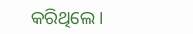କରିଥିଲେ।